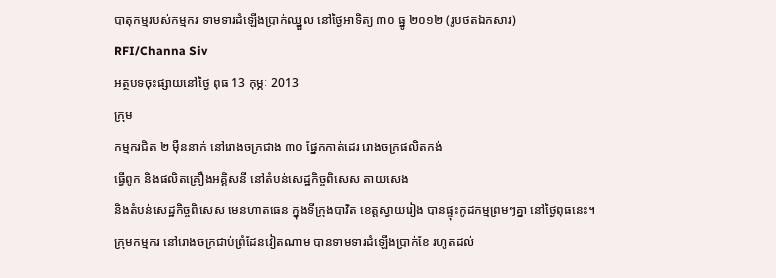បាតុកម្មរបស់កម្មករ ទាមទារដំឡើងប្រាក់ឈ្នួល នៅថ្ងៃអាទិត្យ ៣០ ធ្នូ ២០១២ (រូបថតឯកសារ)
RFI/Channa Siv
អត្ថបទចុះផ្សាយនៅថ្ងៃ ពុធ 13 កុម្ភៈ 2013
ក្រុម
កម្មករជិត ២ ម៉ឺននាក់ នៅរោងចក្រជាង ៣០ ផ្នែកកាត់ដេរ រោងចក្រផលិតកង់
ធ្វើពូក និងផលិតគ្រឿងអគ្គិសនី នៅតំបន់សេដ្ឋកិច្ចពិសេស តាយសេង
និងតំបន់សេដ្ឋកិច្ចពិសេស មេនហាតធេន ក្នុងទីក្រុងបាវិត ខេត្តស្វាយរៀង បានផ្ទុះកូដកម្មព្រមៗគ្នា នៅថ្ងៃពុធនេះ។
ក្រុមកម្មករ នៅរោងចក្រជាប់ព្រំដែនវៀតណាម បានទាមទារដំឡើងប្រាក់ខែ រហូតដល់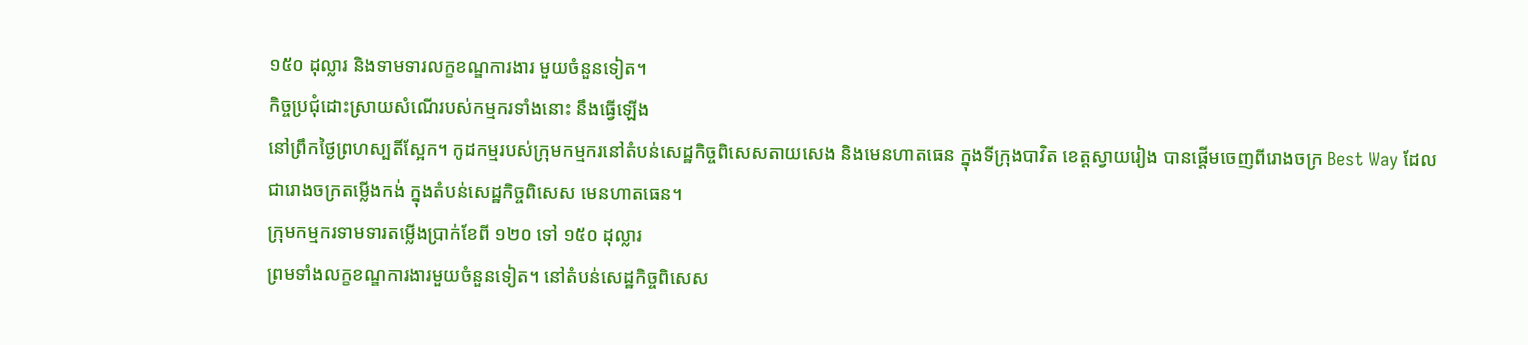១៥០ ដុល្លារ និងទាមទារលក្ខខណ្ឌការងារ មួយចំនួនទៀត។
កិច្ចប្រជុំដោះស្រាយសំណើរបស់កម្មករទាំងនោះ នឹងធ្វើឡើង
នៅព្រឹកថ្ងៃព្រហស្បតិ៍ស្អែក។ កូដកម្មរបស់ក្រុមកម្មករនៅតំបន់សេដ្ឋកិច្ចពិសេសតាយសេង និងមេនហាតធេន ក្នុងទីក្រុងបាវិត ខេត្តស្វាយរៀង បានផ្តើមចេញពីរោងចក្រ Best Way ដែល
ជារោងចក្រតម្លើងកង់ ក្នុងតំបន់សេដ្ឋកិច្ចពិសេស មេនហាតធេន។
ក្រុមកម្មករទាមទារតម្លើងប្រាក់ខែពី ១២០ ទៅ ១៥០ ដុល្លារ
ព្រមទាំងលក្ខខណ្ឌការងារមួយចំនួនទៀត។ នៅតំបន់សេដ្ឋកិច្ចពិសេស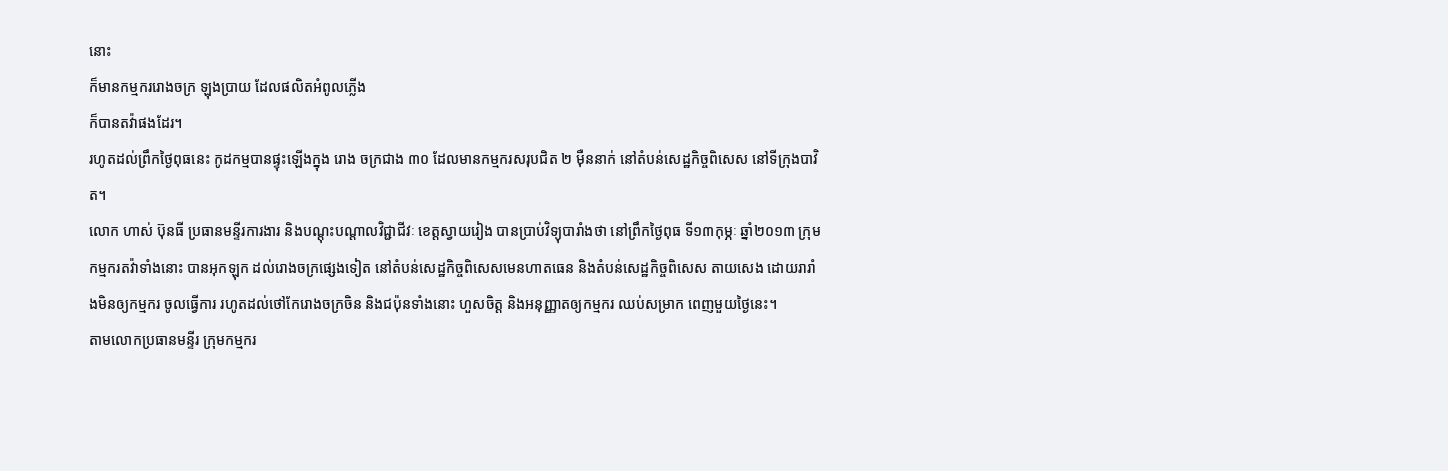នោះ
ក៏មានកម្មកររោងចក្រ ឡុងប្រាយ ដែលផលិតអំពូលភ្លើង
ក៏បានតវ៉ាផងដែរ។
រហូតដល់ព្រឹកថ្ងៃពុធនេះ កូដកម្មបានផ្ទុះឡើងក្នុង រោង ចក្រជាង ៣០ ដែលមានកម្មករសរុបជិត ២ ម៉ឺននាក់ នៅតំបន់សេដ្ឋកិច្ចពិសេស នៅទីក្រុងបាវិត។
លោក ហាស់ ប៊ុនធី ប្រធានមន្ទីរការងារ និងបណ្តុះបណ្តាលវិជ្ជាជីវៈ ខេត្តស្វាយរៀង បានប្រាប់វិទ្យុបារាំងថា នៅព្រឹកថ្ងៃពុធ ទី១៣កុម្ភៈ ឆ្នាំ២០១៣ ក្រុមកម្មករតវ៉ាទាំងនោះ បានអុកឡុក ដល់រោងចក្រផ្សេងទៀត នៅតំបន់សេដ្ឋកិច្ចពិសេសមេនហាតធេន និងតំបន់សេដ្ឋកិច្ចពិសេស តាយសេង ដោយរារាំងមិនឲ្យកម្មករ ចូលធ្វើការ រហូតដល់ថៅកែរោងចក្រចិន និងជប៉ុនទាំងនោះ ហួសចិត្ត និងអនុញ្ញាតឲ្យកម្មករ ឈប់សម្រាក ពេញមួយថ្ងៃនេះ។
តាមលោកប្រធានមន្ទីរ ក្រុមកម្មករ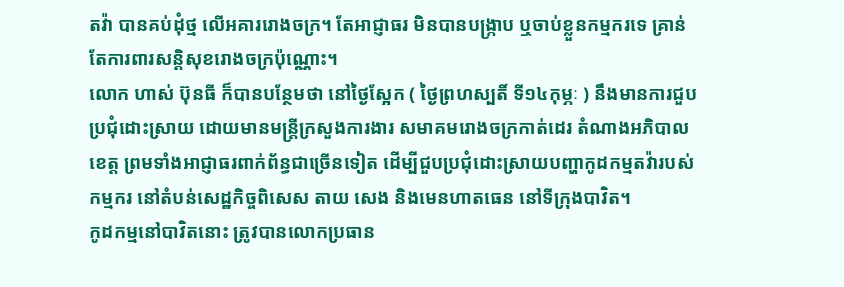តវ៉ា បានគប់ដុំថ្ម លើអគាររោងចក្រ។ តែអាជ្ញាធរ មិនបានបង្ក្រាប ឬចាប់ខ្លួនកម្មករទេ គ្រាន់តែការពារសន្តិសុខរោងចក្រប៉ុណ្ណោះ។
លោក ហាស់ ប៊ុនធី ក៏បានបន្ថែមថា នៅថ្ងៃស្អែក ( ថ្ងៃព្រហស្បតិ៍ ទី១៤កុម្ភៈ ) នឹងមានការជួបប្រជុំដោះស្រាយ ដោយមានមន្ត្រីក្រសួងការងារ សមាគមរោងចក្រកាត់ដេរ តំណាងអភិបាលខេត្ត ព្រមទាំងអាជ្ញាធរពាក់ព័ន្ធជាច្រើនទៀត ដើម្បីជួបប្រជុំដោះស្រាយបញ្ហាកូដកម្មតវ៉ារបស់កម្មករ នៅតំបន់សេដ្ឋកិច្ចពិសេស តាយ សេង និងមេនហាតធេន នៅទីក្រុងបាវិត។
កូដកម្មនៅបាវិតនោះ ត្រូវបានលោកប្រធាន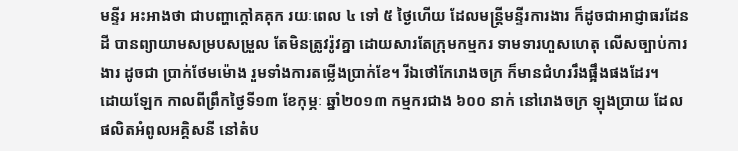មន្ទីរ អះអាងថា ជាបញ្ហាក្តៅគគុក រយៈពេល ៤ ទៅ ៥ ថ្ងៃហើយ ដែលមន្ត្រីមន្ទីរការងារ ក៏ដូចជាអាជ្ញាធរដែនដី បានព្យាយាមសម្របសម្រួល តែមិនត្រូវរ៉ូវគ្នា ដោយសារតែក្រុមកម្មករ ទាមទារហួសហេតុ លើសច្បាប់ការងារ ដូចជា ប្រាក់ថែមម៉ោង រួមទាំងការតម្លើងប្រាក់ខែ។ រីឯថៅកែរោងចក្រ ក៏មានជំហររឹងផ្អឹងផងដែរ។
ដោយឡែក កាលពីព្រឹកថ្ងៃទី១៣ ខែកុម្ភៈ ឆ្នាំ២០១៣ កម្មករជាង ៦០០ នាក់ នៅរោងចក្រ ឡុងប្រាយ ដែលផលិតអំពូលអគ្គិសនី នៅតំប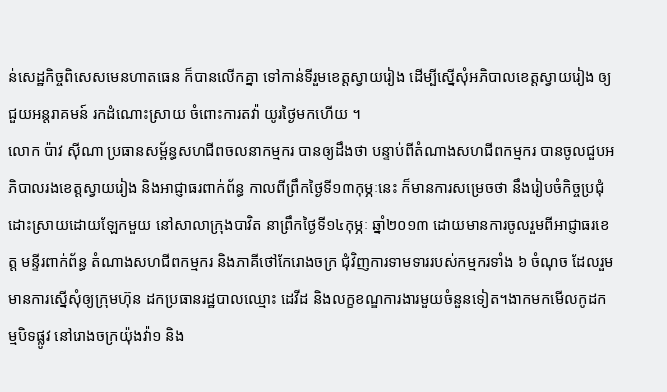ន់សេដ្ឋកិច្ចពិសេសមេនហាតធេន ក៏បានលើកគ្នា ទៅកាន់ទីរួមខេត្តស្វាយរៀង ដើម្បីស្នើសុំអភិបាលខេត្តស្វាយរៀង ឲ្យជួយអន្តរាគមន៍ រកដំណោះស្រាយ ចំពោះការតវ៉ា យូរថ្ងៃមកហើយ ។
លោក ប៉ាវ ស៊ីណា ប្រធានសម្ព័ន្ធសហជីពចលនាកម្មករ បានឲ្យដឹងថា បន្ទាប់ពីតំណាងសហជីពកម្មករ បានចូលជួបអភិបាលរងខេត្តស្វាយរៀង និងអាជ្ញាធរពាក់ព័ន្ធ កាលពីព្រឹកថ្ងៃទី១៣កុម្ភៈនេះ ក៏មានការសម្រេចថា នឹងរៀបចំកិច្ចប្រជុំដោះស្រាយដោយឡែកមួយ នៅសាលាក្រុងបាវិត នាព្រឹកថ្ងៃទី១៤កុម្ភៈ ឆ្នាំ២០១៣ ដោយមានការចូលរួមពីអាជ្ញាធរខេត្ត មន្ទីរពាក់ព័ន្ធ តំណាងសហជីពកម្មករ និងភាគីថៅកែរោងចក្រ ជុំវិញការទាមទាររបស់កម្មករទាំង ៦ ចំណុច ដែលរួមមានការស្នើសុំឲ្យក្រុមហ៊ុន ដកប្រធានរដ្ឋបាលឈ្មោះ ដេវីដ និងលក្ខខណ្ឌការងារមួយចំនួនទៀត។ងាកមកមើលកូដកម្មបិទផ្លូវ នៅរោងចក្រយ៉ុងវ៉ា១ និង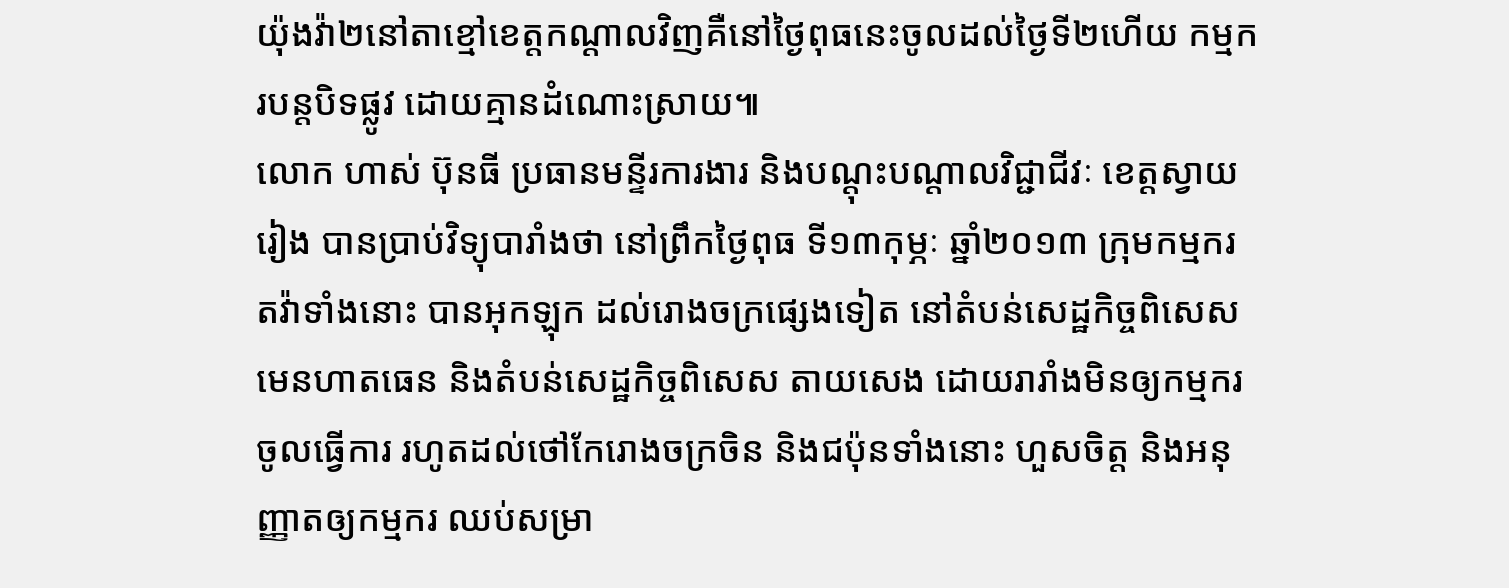យ៉ុងវ៉ា២នៅតាខ្មៅខេត្តកណ្តាលវិញគឺនៅថ្ងៃពុធនេះចូលដល់ថ្ងៃទី២ហើយ កម្មករបន្តបិទផ្លូវ ដោយគ្មានដំណោះស្រាយ៕
លោក ហាស់ ប៊ុនធី ប្រធានមន្ទីរការងារ និងបណ្តុះបណ្តាលវិជ្ជាជីវៈ ខេត្តស្វាយរៀង បានប្រាប់វិទ្យុបារាំងថា នៅព្រឹកថ្ងៃពុធ ទី១៣កុម្ភៈ ឆ្នាំ២០១៣ ក្រុមកម្មករតវ៉ាទាំងនោះ បានអុកឡុក ដល់រោងចក្រផ្សេងទៀត នៅតំបន់សេដ្ឋកិច្ចពិសេសមេនហាតធេន និងតំបន់សេដ្ឋកិច្ចពិសេស តាយសេង ដោយរារាំងមិនឲ្យកម្មករ ចូលធ្វើការ រហូតដល់ថៅកែរោងចក្រចិន និងជប៉ុនទាំងនោះ ហួសចិត្ត និងអនុញ្ញាតឲ្យកម្មករ ឈប់សម្រា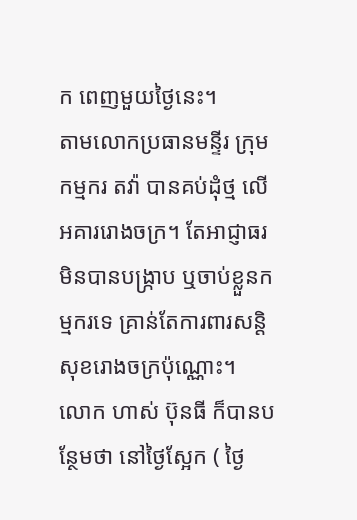ក ពេញមួយថ្ងៃនេះ។
តាមលោកប្រធានមន្ទីរ ក្រុមកម្មករ តវ៉ា បានគប់ដុំថ្ម លើអគាររោងចក្រ។ តែអាជ្ញាធរ មិនបានបង្ក្រាប ឬចាប់ខ្លួនកម្មករទេ គ្រាន់តែការពារសន្តិសុខរោងចក្រប៉ុណ្ណោះ។
លោក ហាស់ ប៊ុនធី ក៏បានបន្ថែមថា នៅថ្ងៃស្អែក ( ថ្ងៃ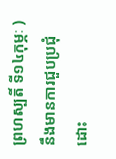ព្រហស្បតិ៍ ទី១៤កុម្ភៈ ) នឹងមានការជួបប្រជុំដោះ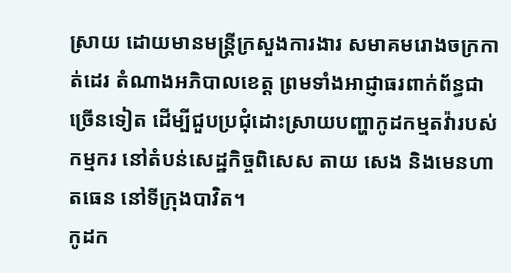ស្រាយ ដោយមានមន្ត្រីក្រសួងការងារ សមាគមរោងចក្រកាត់ដេរ តំណាងអភិបាលខេត្ត ព្រមទាំងអាជ្ញាធរពាក់ព័ន្ធជាច្រើនទៀត ដើម្បីជួបប្រជុំដោះស្រាយបញ្ហាកូដកម្មតវ៉ារបស់កម្មករ នៅតំបន់សេដ្ឋកិច្ចពិសេស តាយ សេង និងមេនហាតធេន នៅទីក្រុងបាវិត។
កូដក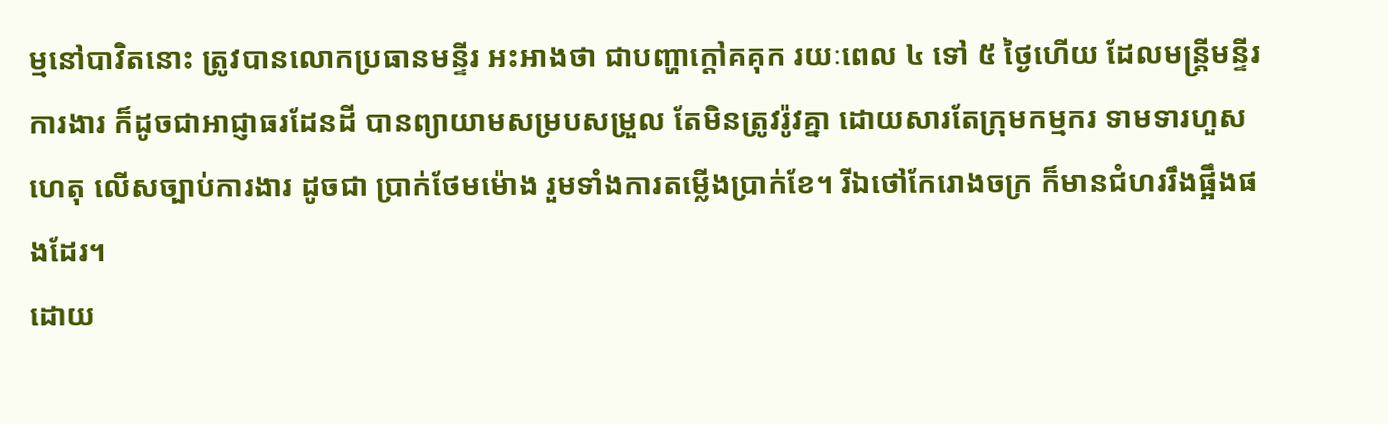ម្មនៅបាវិតនោះ ត្រូវបានលោកប្រធានមន្ទីរ អះអាងថា ជាបញ្ហាក្តៅគគុក រយៈពេល ៤ ទៅ ៥ ថ្ងៃហើយ ដែលមន្ត្រីមន្ទីរការងារ ក៏ដូចជាអាជ្ញាធរដែនដី បានព្យាយាមសម្របសម្រួល តែមិនត្រូវរ៉ូវគ្នា ដោយសារតែក្រុមកម្មករ ទាមទារហួសហេតុ លើសច្បាប់ការងារ ដូចជា ប្រាក់ថែមម៉ោង រួមទាំងការតម្លើងប្រាក់ខែ។ រីឯថៅកែរោងចក្រ ក៏មានជំហររឹងផ្អឹងផងដែរ។
ដោយ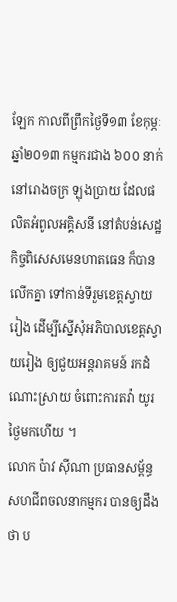ឡែក កាលពីព្រឹកថ្ងៃទី១៣ ខែកុម្ភៈ ឆ្នាំ២០១៣ កម្មករជាង ៦០០ នាក់ នៅរោងចក្រ ឡុងប្រាយ ដែលផលិតអំពូលអគ្គិសនី នៅតំបន់សេដ្ឋកិច្ចពិសេសមេនហាតធេន ក៏បានលើកគ្នា ទៅកាន់ទីរួមខេត្តស្វាយរៀង ដើម្បីស្នើសុំអភិបាលខេត្តស្វាយរៀង ឲ្យជួយអន្តរាគមន៍ រកដំណោះស្រាយ ចំពោះការតវ៉ា យូរថ្ងៃមកហើយ ។
លោក ប៉ាវ ស៊ីណា ប្រធានសម្ព័ន្ធសហជីពចលនាកម្មករ បានឲ្យដឹងថា ប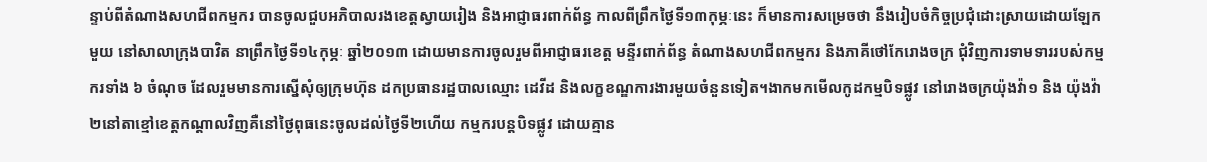ន្ទាប់ពីតំណាងសហជីពកម្មករ បានចូលជួបអភិបាលរងខេត្តស្វាយរៀង និងអាជ្ញាធរពាក់ព័ន្ធ កាលពីព្រឹកថ្ងៃទី១៣កុម្ភៈនេះ ក៏មានការសម្រេចថា នឹងរៀបចំកិច្ចប្រជុំដោះស្រាយដោយឡែកមួយ នៅសាលាក្រុងបាវិត នាព្រឹកថ្ងៃទី១៤កុម្ភៈ ឆ្នាំ២០១៣ ដោយមានការចូលរួមពីអាជ្ញាធរខេត្ត មន្ទីរពាក់ព័ន្ធ តំណាងសហជីពកម្មករ និងភាគីថៅកែរោងចក្រ ជុំវិញការទាមទាររបស់កម្មករទាំង ៦ ចំណុច ដែលរួមមានការស្នើសុំឲ្យក្រុមហ៊ុន ដកប្រធានរដ្ឋបាលឈ្មោះ ដេវីដ និងលក្ខខណ្ឌការងារមួយចំនួនទៀត។ងាកមកមើលកូដកម្មបិទផ្លូវ នៅរោងចក្រយ៉ុងវ៉ា១ និង យ៉ុងវ៉ា២នៅតាខ្មៅខេត្តកណ្តាលវិញគឺនៅថ្ងៃពុធនេះចូលដល់ថ្ងៃទី២ហើយ កម្មករបន្តបិទផ្លូវ ដោយគ្មាន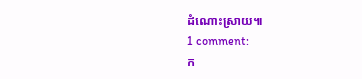ដំណោះស្រាយ៕
1 comment:
ក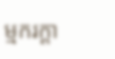ម្មករក្ដា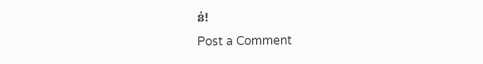ន់!
Post a Comment